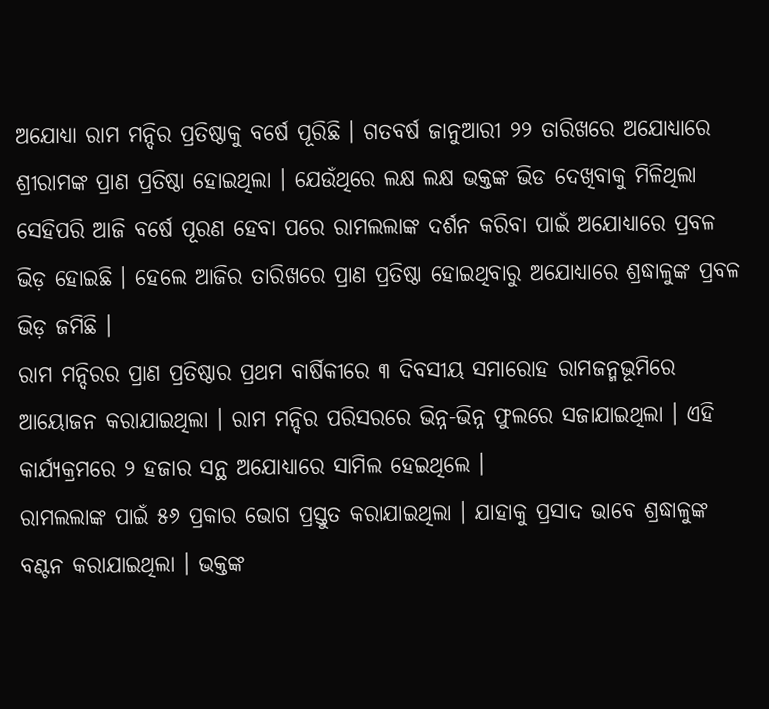ଅଯୋଧ୍ୟା ରାମ ମନ୍ଦିର ପ୍ରତିଷ୍ଠାକୁ ବର୍ଷେ ପୂରିଛି । ଗତବର୍ଷ ଜାନୁଆରୀ ୨୨ ତାରିଖରେ ଅଯୋଧ୍ୟାରେ ଶ୍ରୀରାମଙ୍କ ପ୍ରାଣ ପ୍ରତିଷ୍ଠା ହୋଇଥିଲା । ଯେଉଁଥିରେ ଲକ୍ଷ ଲକ୍ଷ ଭକ୍ତଙ୍କ ଭିଡ ଦେଖିବାକୁ ମିଳିଥିଲା ସେହିପରି ଆଜି ବର୍ଷେ ପୂରଣ ହେବା ପରେ ରାମଲଲାଙ୍କ ଦର୍ଶନ କରିବା ପାଇଁ ଅଯୋଧ୍ୟାରେ ପ୍ରବଳ ଭିଡ଼ ହୋଇଛି । ହେଲେ ଆଜିର ତାରିଖରେ ପ୍ରାଣ ପ୍ରତିଷ୍ଠା ହୋଇଥିବାରୁ ଅଯୋଧ୍ୟାରେ ଶ୍ରଦ୍ଧାଳୁଙ୍କ ପ୍ରବଳ ଭିଡ଼ ଜମିଛି ।
ରାମ ମନ୍ଦିରର ପ୍ରାଣ ପ୍ରତିଷ୍ଠାର ପ୍ରଥମ ବାର୍ଷିକୀରେ ୩ ଦିବସୀୟ ସମାରୋହ ରାମଜନ୍ମଭୂମିରେ ଆୟୋଜନ କରାଯାଇଥିଲା । ରାମ ମନ୍ଦିର ପରିସରରେ ଭିନ୍ନ-ଭିନ୍ନ ଫୁଲରେ ସଜାଯାଇଥିଲା । ଏହି କାର୍ଯ୍ୟକ୍ରମରେ ୨ ହଜାର ସନ୍ଥ ଅଯୋଧ୍ୟାରେ ସାମିଲ ହେଇଥିଲେ ।
ରାମଲଲାଙ୍କ ପାଇଁ ୫୬ ପ୍ରକାର ଭୋଗ ପ୍ରସ୍ତୁତ କରାଯାଇଥିଲା । ଯାହାକୁ ପ୍ରସାଦ ଭାବେ ଶ୍ରଦ୍ଧାଳୁଙ୍କ ବଣ୍ଟନ କରାଯାଇଥିଲା । ଭକ୍ତଙ୍କ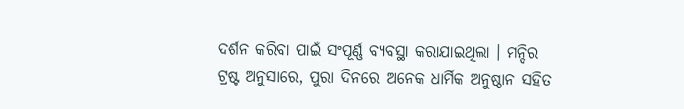ଦର୍ଶନ କରିବା ପାଇଁ ସଂପୂର୍ଣ୍ଣ ବ୍ୟବସ୍ଥା କରାଯାଇଥିଲା । ମନ୍ଦିର ଟ୍ରଷ୍ଟ ଅନୁସାରେ, ପୁରା ଦିନରେ ଅନେକ ଧାର୍ମିକ ଅନୁଷ୍ଠାନ ସହିତ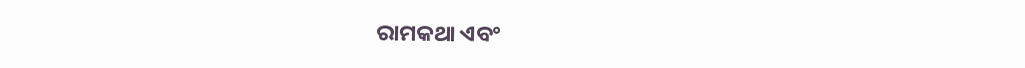ରାମକଥା ଏବଂ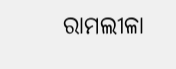ରାମଲୀଳା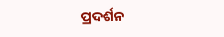ପ୍ରଦର୍ଶନ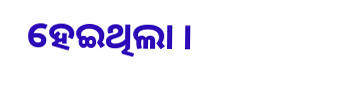ହେଇଥିଲା ।